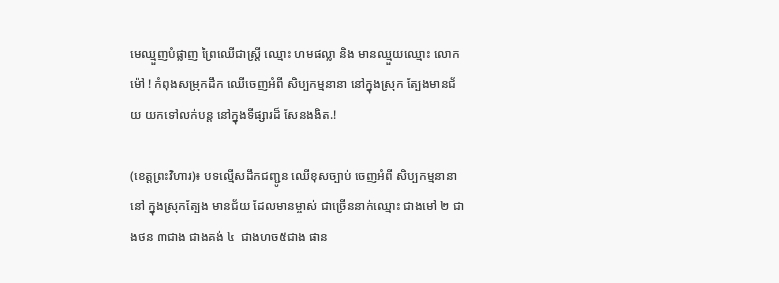មេឈ្មួញបំផ្លាញ ព្រៃឈើជាស្រ្តី ឈ្មោះ ហមផល្លា និង មានឈ្មួយឈ្មោះ លោក ម៉ៅ ! កំពុងសម្រុកដឹក ឈើចេញអំពី សិប្បកម្មនានា នៅក្នុងស្រុក ត្បែងមានជ័យ យកទៅលក់បន្ត នៅក្នុងទីផ្សារដ៏ សែនងងិត.!

(ខេត្តព្រះវិហារ)៖ បទល្មើសដឹកជញ្ជូន ឈើខុសច្បាប់ ចេញអំពី សិប្បកម្មនានានៅ ក្នុងស្រុកត្បែង មានជ័យ ដែលមានម្ចាស់ ជាច្រើននាក់ឈ្មោះ ជាងមៅ ២ ជាងថន ៣ជាង ជាងគង់ ៤  ជាងហច៥ជាង ផាន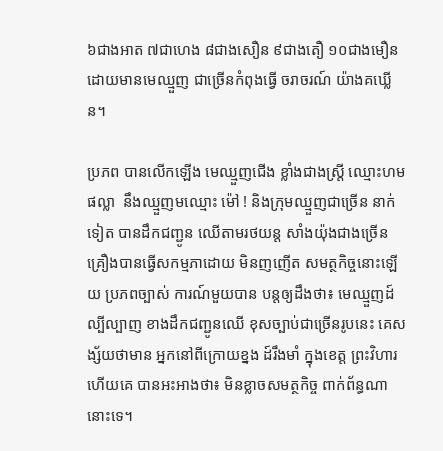៦ជាងអាត ៧ជាហេង ៨ជាងសឿន ៩ជាងតឿ ១០ជាងមឿន ដោយមានមេឈ្មួញ ជាច្រើនកំពុងធ្វើ ចរាចរណ៍ យ៉ាងគឃ្លើន។

ប្រភព បានលើកឡើង មេឈ្មួញជើង ខ្លាំងជាងស្ត្រី ឈ្មោះហម ផល្លា  នឹងឈ្មួញមឈ្មោះ ម៉ៅ ! និងក្រុមឈ្មួញជាច្រើន នាក់ទៀត បានដឹកជញ្ជូន ឈើតាមរថយន្ត សាំងយ៉ុងជាងច្រើន គ្រឿងបានធ្វើសកម្មភាដោយ មិនញញើត សមត្ថកិច្ចនោះឡើយ ប្រភពច្បាស់ ការណ៍មួយបាន បន្តឲ្យដឹងថា៖ មេឈ្មួញដ៍ល្បីល្បាញ ខាងដឹកជញ្ជូនឈើ ខុសច្បាប់ជាច្រើនរូបនេះ គេសង្ស័យថាមាន អ្នកនៅពីក្រោយខ្នង ដ៍រឹងមាំ ក្នុងខេត្ត ព្រះវិហារ ហើយគេ បានអះអាងថា៖ មិនខ្លាចសមត្ថកិច្ច ពាក់ព័ន្ធណានោះទេ។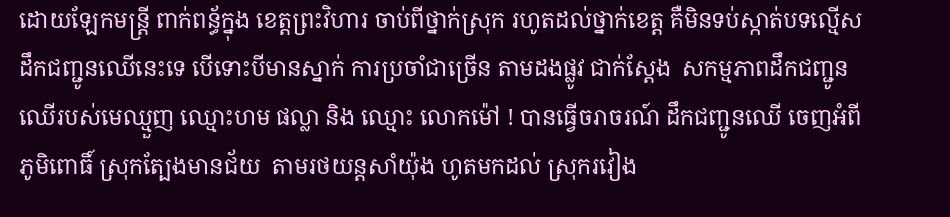ដោយឡែកមន្ត្រី ពាក់ពន្ធ័ក្នុង ខេត្តព្រះវិហារ ចាប់ពីថ្នាក់ស្រុក រហូតដល់ថ្នាក់ខេត្ត គឺមិនទប់ស្កាត់បទល្មើស ដឹកជញ្ជូនឈើនេះទេ បើទោះបីមានស្នាក់ ការប្រចាំជាច្រើន តាមដងផ្លូវ ជាក់ស្តែង  សកម្មភាពដឹកជញ្ជូន ឈើរបស់មេឈ្មួញ ឈ្មោះហម ផល្លា និង ឈ្មោះ លោកម៉ៅ ! បានធ្វើចរាចរណ៍ ដឹកជញ្ជូនឈើ ចេញអំពី ភូមិពោធិ៍ ស្រុកត្បែងមានជ័យ  តាមរថយន្តសាំយ៉ុង ហូតមកដល់ ស្រុករវៀង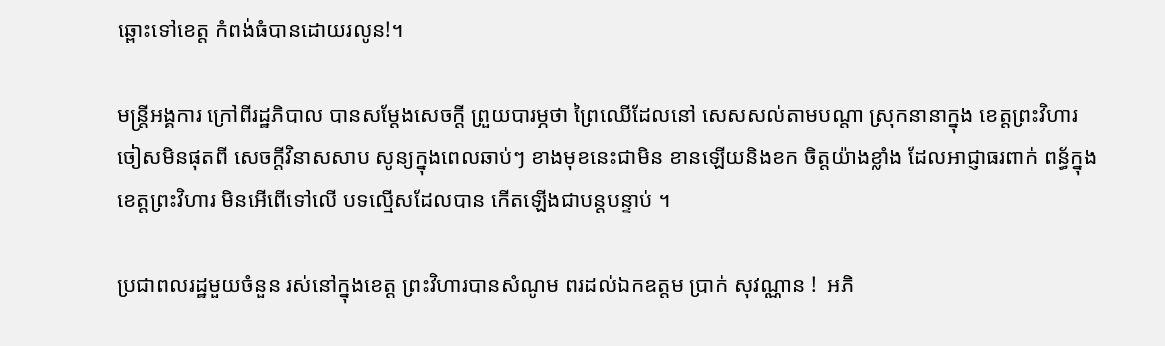ឆ្ពោះទៅខេត្ត កំពង់ធំបានដោយរលូន!។

មន្ត្រីអង្គការ ក្រៅពីរដ្ឋភិបាល បានសម្ដែងសេចក្ដី ព្រួយបារម្ភថា ព្រៃឈើដែលនៅ សេសសល់តាមបណ្តា ស្រុកនានាក្នុង ខេត្តព្រះវិហារ ចៀសមិនផុតពី សេចក្ដីវិនាសសាប សូន្យក្នុងពេលឆាប់ៗ ខាងមុខនេះជាមិន ខានឡើយនិងខក ចិត្តយ៉ាងខ្លាំង ដែលអាជ្ញាធរពាក់ ពន្ធ័ក្នុងខេត្តព្រះវិហារ មិនអើពើទៅលើ បទល្មើសដែលបាន កើតឡើងជាបន្តបន្ទាប់ ។

ប្រជាពលរដ្ឋមួយចំនួន រស់នៅក្នុងខេត្ត ព្រះវិហារបានសំណូម ពរដល់ឯកឧត្តម ប្រាក់ សុវណ្ណាន !  អភិ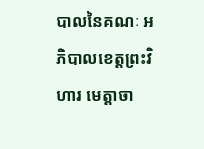បាលនៃគណៈ អភិបាលខេត្តព្រះវិហារ មេត្តាចា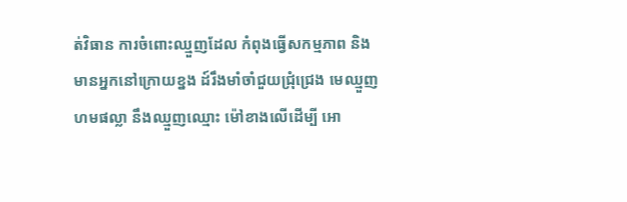ត់វិធាន ការចំពោះឈ្មួញដែល កំពុងធ្វើសកម្មភាព និង មានអ្នកនៅក្រោយខ្នង ដ៍រឹងមាំចាំជួយជ្រុំជ្រេង មេឈ្មួញហមផល្លា នឹងឈ្មួញឈ្មោះ ម៉ៅខាងលើដើម្បី អោ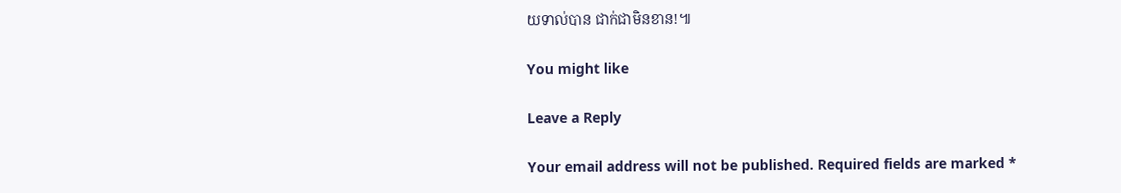យទាល់បាន ជាក់ជាមិនខាន!៕

You might like

Leave a Reply

Your email address will not be published. Required fields are marked *